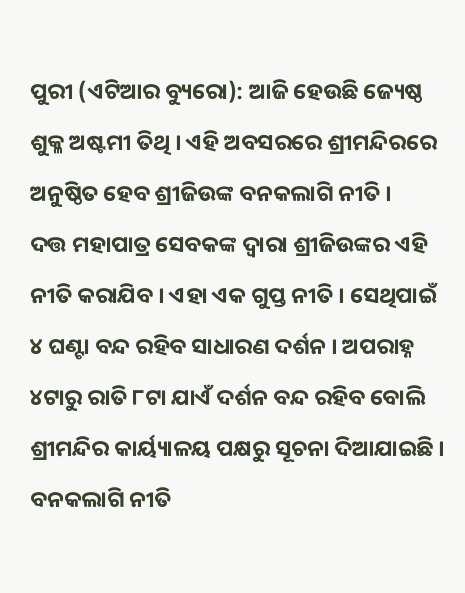ପୁରୀ (ଏଟିଆର ବ୍ୟୁରୋ): ଆଜି ହେଉଛି ଜ୍ୟେଷ୍ଠ ଶୁକ୍ଳ ଅଷ୍ଟମୀ ତିଥି । ଏହି ଅବସରରେ ଶ୍ରୀମନ୍ଦିରରେ ଅନୁଷ୍ଠିତ ହେବ ଶ୍ରୀଜିଉଙ୍କ ବନକଲାଗି ନୀତି ।
ଦତ୍ତ ମହାପାତ୍ର ସେବକଙ୍କ ଦ୍ୱାରା ଶ୍ରୀଜିଉଙ୍କର ଏହି ନୀତି କରାଯିବ । ଏହା ଏକ ଗୁପ୍ତ ନୀତି । ସେଥିପାଇଁ ୪ ଘଣ୍ଟା ବନ୍ଦ ରହିବ ସାଧାରଣ ଦର୍ଶନ । ଅପରାହ୍ନ ୪ଟାରୁ ରାତି ୮ଟା ଯାଏଁ ଦର୍ଶନ ବନ୍ଦ ରହିବ ବୋଲି ଶ୍ରୀମନ୍ଦିର କାର୍ୟ୍ୟାଳୟ ପକ୍ଷରୁ ସୂଚନା ଦିଆଯାଇଛି ।
ବନକଲାଗି ନୀତି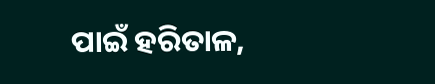ପାଇଁ ହରିତାଳ,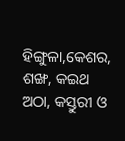ହିଙ୍ଗୁଳା,କେଶର, ଶଙ୍ଖ, କଇଥ ଅଠା, କସ୍ତୁରୀ ଓ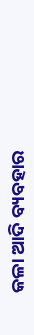କଳା ଆଦି ବ୍ୟବହାର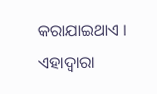କରାଯାଇଥାଏ । ଏହାଦ୍ୱାରା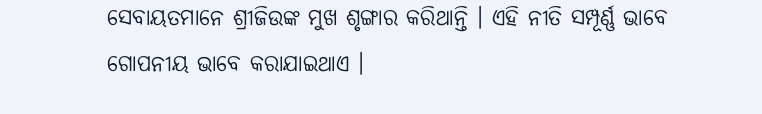ସେବାୟତମାନେ ଶ୍ରୀଜିଉଙ୍କ ମୁଖ ଶୃଙ୍ଗାର କରିଥାନ୍ତି । ଏହି ନୀତି ସମ୍ପୂର୍ଣ୍ଣ ଭାବେ ଗୋପନୀୟ ଭାବେ କରାଯାଇଥାଏ ।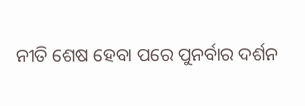ନୀତି ଶେଷ ହେବା ପରେ ପୁନର୍ବାର ଦର୍ଶନ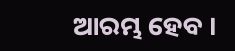ଆରମ୍ଭ ହେବ ।